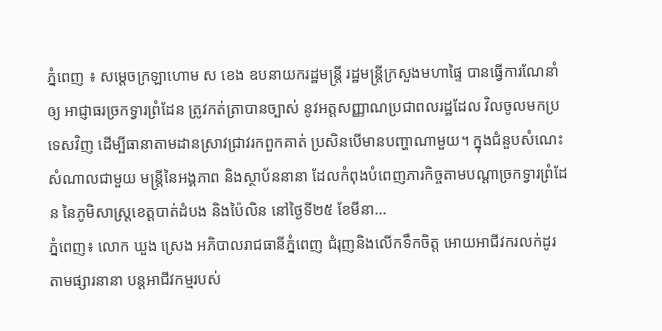ភ្នំពេញ ៖ សម្ដេចក្រឡាហោម ស ខេង ឧបនាយករដ្ឋមន្ដ្រី រដ្ឋមន្ដ្រីក្រសួងមហាផ្ទៃ បានធ្វេីការណែនាំឲ្យ អាជ្ញាធរច្រកទ្វារព្រំដែន ត្រូវកត់ត្រាបានច្បាស់ នូវអត្តសញ្ញាណប្រជាពលរដ្ឋដែល វិលចូលមកប្រទេសវិញ ដើម្បីធានាតាមដានស្រាវជ្រាវរកពួកគាត់ ប្រសិនបើមានបញ្ហាណាមួយ។ ក្នុងជំនួបសំណេះសំណាលជាមួយ មន្ត្រីនៃអង្គភាព និងស្ថាប័ននានា ដែលកំពុងបំពេញភារកិច្ចតាមបណ្ដាច្រកទ្វារព្រំដែន នៃភូមិសាស្ត្រខេត្តបាត់ដំបង និងប៉ៃលិន នៅថ្ងៃទី២៥ ខែមីនា...
ភ្នំពេញ៖ លោក ឃួង ស្រេង អភិបាលរាជធានីភ្នំពេញ ជំរុញនិងលើកទឹកចិត្ត អោយអាជីវករលក់ដូរ តាមផ្សារនានា បន្តអាជីវកម្មរបស់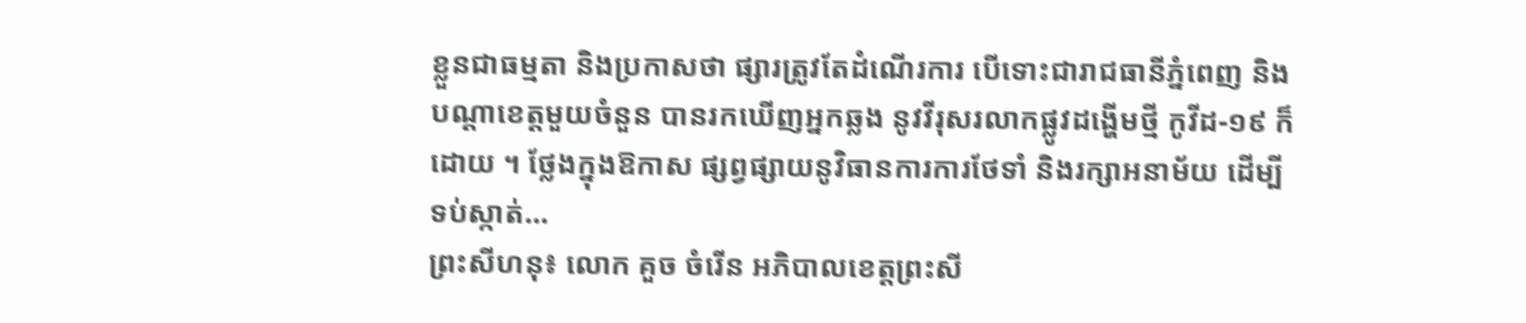ខ្លួនជាធម្មតា និងប្រកាសថា ផ្សារត្រូវតែដំណើរការ បើទោះជារាជធានីភ្នំពេញ និងបណ្តាខេត្តមួយចំនួន បានរកឃើញអ្នកឆ្លង នូវវីរុសរលាកផ្លូវដង្ហើមថ្មី កូវីដ-១៩ ក៏ដោយ ។ ថ្លែងក្នុងឱកាស ផ្សព្វផ្សាយនូវិធានការការថែទាំ និងរក្សាអនាម័យ ដើម្បីទប់ស្កាត់...
ព្រះសីហនុ៖ លោក គួច ចំរើន អភិបាលខេត្តព្រះសី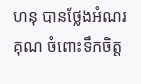ហនុ បានថ្លែងអំណរគុណ ចំពោះទឹកចិត្ត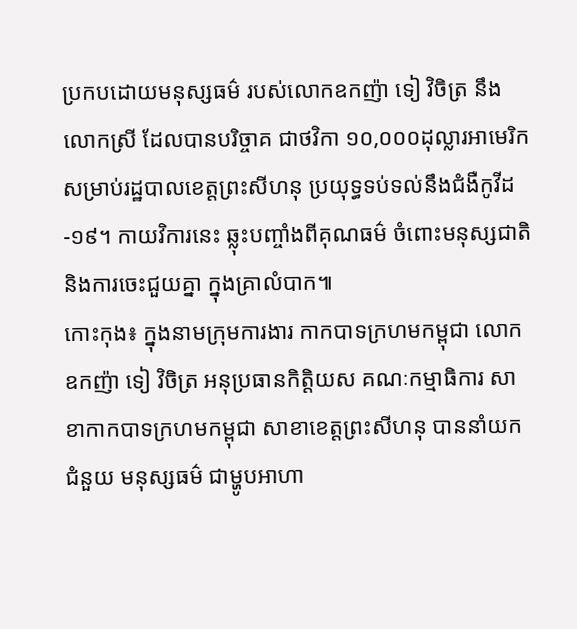ប្រកបដោយមនុស្សធម៌ របស់លោកឧកញ៉ា ទៀ វិចិត្រ នឹង លោកស្រី ដែលបានបរិច្ចាគ ជាថវិកា ១០,០០០ដុល្លារអាមេរិក សម្រាប់រដ្ឋបាលខេត្តព្រះសីហនុ ប្រយុទ្ធទប់ទល់នឹងជំងឺកូវីដ-១៩។ កាយវិការនេះ ឆ្លុះបញ្ចាំងពីគុណធម៌ ចំពោះមនុស្សជាតិ និងការចេះជួយគ្នា ក្នុងគ្រាលំបាក៕
កោះកុង៖ ក្នុងនាមក្រុមការងារ កាកបាទក្រហមកម្ពុជា លោកឧកញ៉ា ទៀ វិចិត្រ អនុប្រធានកិត្តិយស គណៈកម្មាធិការ សាខាកាកបាទក្រហមកម្ពុជា សាខាខេត្តព្រះសីហនុ បាននាំយកជំនួយ មនុស្សធម៌ ជាម្ហូបអាហា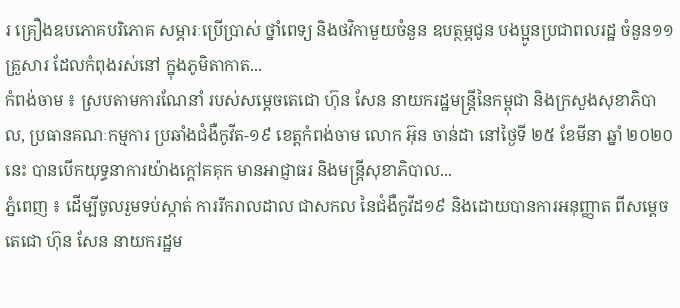រ គ្រឿងឧបភោគបរិភោគ សម្ភារៈប្រើប្រាស់ ថ្នាំពេទ្យ និងថវិកាមួយចំនួន ឧបត្ថម្ភជូន បងប្អូនប្រជាពលរដ្ឋ ចំនួន១១គ្រួសារ ដែលកំពុងរស់នៅ ក្នុងភូមិតាកាត...
កំពង់ចាម ៖ ស្របតាមការណែនាំ របស់សម្តេចតេជោ ហ៊ុន សែន នាយករដ្ឋមន្រ្តីនៃកម្ពុជា និងក្រសួងសុខាភិបាល, ប្រធានគណៈកម្មការ ប្រឆាំងជំងឺកូវីត-១៩ ខេត្តកំពង់ចាម លោក អ៊ុន ចាន់ដា នៅថ្ងៃទី ២៥ ខែមីនា ឆ្នាំ ២០២០នេះ បានបើកយុទ្ធនាការយ៉ាងក្តៅគគុក មានអាជ្ញាធរ និងមន្រ្តីសុខាភិបាល...
ភ្នំពេញ ៖ ដើម្បីចូលរួមទប់ស្កាត់ ការរីករាលដាល ជាសកល នៃជំងឺកូវីដ១៩ និងដោយបានការអនុញ្ញាត ពីសម្តេចតេជោ ហ៊ុន សែន នាយករដ្ឋម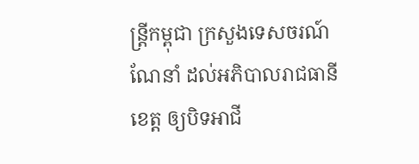ន្ត្រីកម្ពុជា ក្រសួងទេសចរណ៍ណែនាំ ដល់អភិបាលរាជធានី ខេត្ត ឲ្យបិទអាជី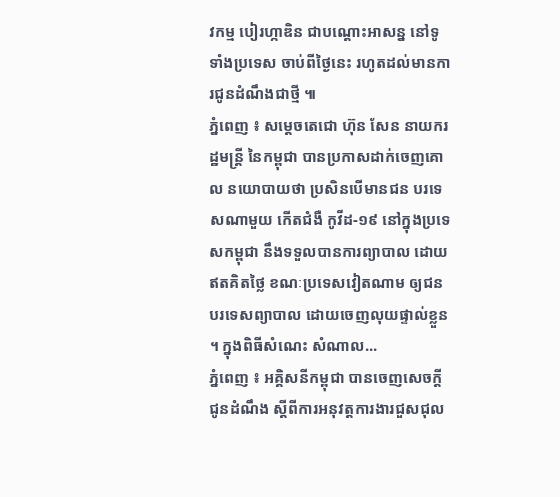វកម្ម បៀរហ្កាឌិន ជាបណ្តោះអាសន្ន នៅទូទាំងប្រទេស ចាប់ពីថ្ងៃនេះ រហូតដល់មានការជូនដំណឹងជាថ្មី ៕
ភ្នំពេញ ៖ សម្ដេចតេជោ ហ៊ុន សែន នាយករដ្ឋមន្ដ្រី នៃកម្ពុជា បានប្រកាសដាក់ចេញគោល នយោបាយថា ប្រសិនបើមានជន បរទេសណាមួយ កើតជំងឺ កូវីដ-១៩ នៅក្នុងប្រទេសកម្ពុជា នឹងទទួលបានការព្យាបាល ដោយឥតគិតថ្លៃ ខណៈប្រទេសវៀតណាម ឲ្យជនបរទេសព្យាបាល ដោយចេញលុយផ្ទាល់ខ្លួន ។ ក្នុងពិធីសំណេះ សំណាល...
ភ្នំពេញ ៖ អគ្គិសនីកម្ពុជា បានចេញសេចក្តីជូនដំណឹង ស្តីពីការអនុវត្តការងារជួសជុល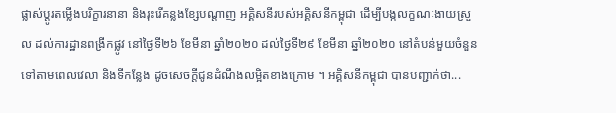ផ្លាស់ប្តូរតម្លើងបរិក្ខារនានា និងរុះរើគន្លងខ្សែបណ្តាញ អគ្គិសនីរបស់អគ្គិសនីកម្ពុជា ដើម្បីបង្កលក្ខណៈងាយស្រួល ដល់ការដ្ឋានពង្រីកផ្លូវ នៅថ្ងៃទី២៦ ខែមីនា ឆ្នាំ២០២០ ដល់ថ្ងៃទី២៩ ខែមីនា ឆ្នាំ២០២០ នៅតំបន់មួយចំនួនទៅតាមពេលវេលា និងទីកន្លែង ដូចសេចក្តីជូនដំណឹងលម្អិតខាងក្រោម ។ អគ្គិសនីកម្ពុជា បានបញ្ជាក់ថា...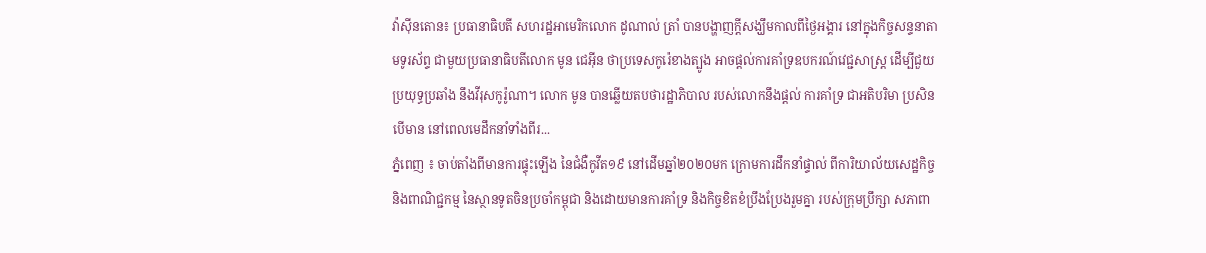វ៉ាស៊ីនតោន៖ ប្រធានាធិបតី សហរដ្ឋអាមេរិកលោក ដូណាល់ ត្រាំ បានបង្ហាញក្តីសង្ឃឹមកាលពីថ្ងៃអង្គារ នៅក្នុងកិច្ចសន្ទនាតាមទូរស័ព្ទ ជាមួយប្រធានាធិបតីលោក មូន ជេអ៊ីន ថាប្រទេសកូរ៉េខាងត្បូង អាចផ្តល់ការគាំទ្រឧបករណ៍វេជ្ជសាស្ត្រ ដើម្បីជួយប្រយុទ្ធប្រឆាំង នឹងវីរុសកូរ៉ូណា។ លោក មូន បានឆ្លើយតបថារដ្ឋាភិបាល របស់លោកនឹងផ្តល់ ការគាំទ្រ ជាអតិបរិមា ប្រសិនបើមាន នៅពេលមេដឹកនាំទាំងពីរ...
ភ្នំពេញ ៖ ចាប់តាំងពីមានការផ្ទុះឡើង នៃជំងឺកូវីត១៩ នៅដើមឆ្នាំ២០២០មក ក្រោមការដឹកនាំផ្ទាល់ ពីការិយាល័យសេដ្ឋកិច្ច និងពាណិជ្ជកម្ម នៃស្ថានទូតចិនប្រចាំកម្ពុជា និងដោយមានការគាំទ្រ និងកិច្ចខិតខំប្រឹងប្រែងរួមគ្នា របស់ក្រុមប្រឹក្សា សភាពា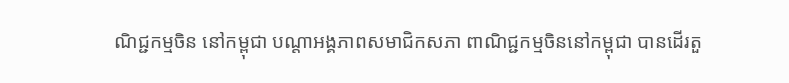ណិជ្ជកម្មចិន នៅកម្ពុជា បណ្តាអង្គភាពសមាជិកសភា ពាណិជ្ជកម្មចិននៅកម្ពុជា បានដើរតួ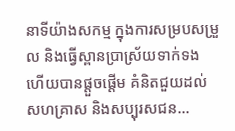នាទីយ៉ាងសកម្ម ក្នុងការសម្របសម្រួល និងធ្វើស្ពានប្រាស្រ័យទាក់ទង ហើយបានផ្តួចផ្តើម គំនិតជួយដល់សហគ្រាស និងសប្បុរសជន...